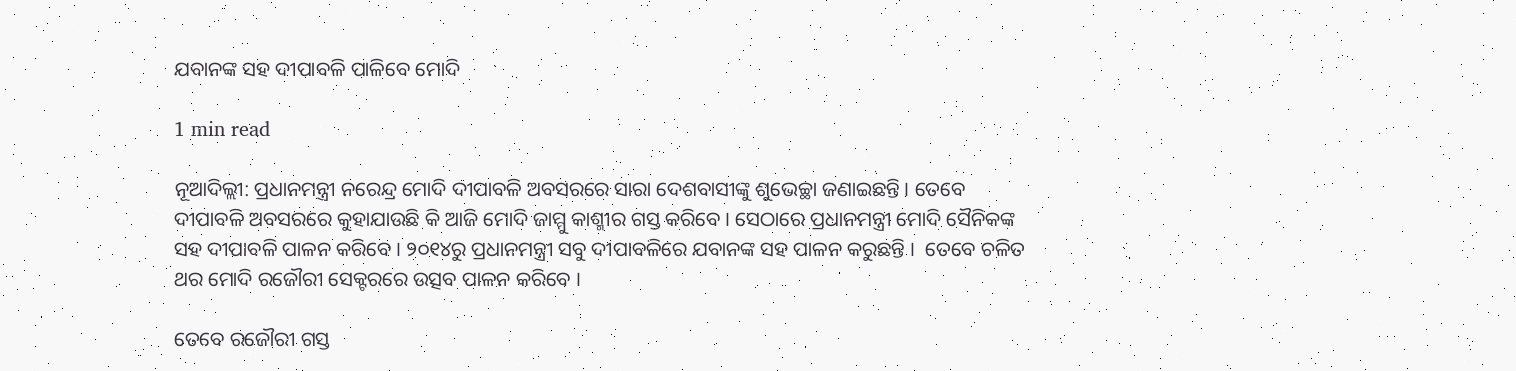ଯବାନଙ୍କ ସହ ଦୀପାବଳି ପାଳିବେ ମୋଦି

1 min read

ନୂଆଦିଲ୍ଲୀ: ପ୍ରଧାନମନ୍ତ୍ରୀ ନରେନ୍ଦ୍ର ମୋଦି ଦୀପାବଳି ଅବସରରେ ସାରା ଦେଶବାସୀଙ୍କୁ ଶୁଭେଚ୍ଛା ଜଣାଇଛନ୍ତି । ତେବେ ଦୀପାବଳି ଅବସରରେ କୁହାଯାଉଛି କି ଆଜି ମୋଦି ଜାମ୍ମୁ କାଶ୍ମୀର ଗସ୍ତ କରିବେ । ସେଠାରେ ପ୍ରଧାନମନ୍ତ୍ରୀ ମୋଦି ସୈନିକଙ୍କ ସହ ଦୀପାବଳି ପାଳନ କରିବେ । ୨୦୧୪ରୁ ପ୍ରଧାନମନ୍ତ୍ରୀ ସବୁ ଦୀପାବଳିରେ ଯବାନଙ୍କ ସହ ପାଳନ କରୁଛନ୍ତି ।  ତେବେ ଚଳିତ ଥର ମୋଦି ରଜୌରୀ ସେକ୍ଟରରେ ଉତ୍ସବ ପାଳନ କରିବେ ।

ତେବେ ରଜୌରୀ ଗସ୍ତ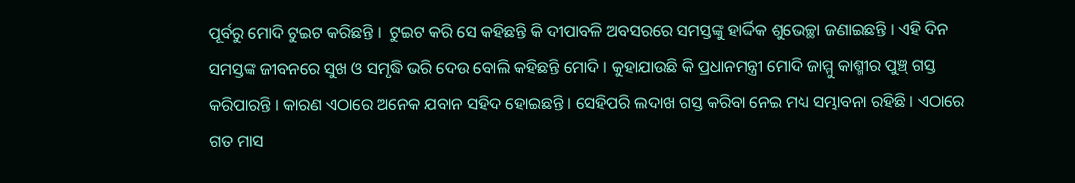ପୂର୍ବରୁ ମୋଦି ଟୁଇଟ କରିଛନ୍ତି ।  ଟୁଇଟ କରି ସେ କହିଛନ୍ତି କି ଦୀପାବଳି ଅବସରରେ ସମସ୍ତଙ୍କୁ ହାର୍ଦ୍ଦିକ ଶୁଭେଚ୍ଛା ଜଣାଇଛନ୍ତି । ଏହି ଦିନ ସମସ୍ତଙ୍କ ଜୀବନରେ ସୁଖ ଓ ସମୃଦ୍ଧି ଭରି ଦେଉ ବୋଲି କହିଛନ୍ତି ମୋଦି । କୁହାଯାଉଛି କି ପ୍ରଧାନମନ୍ତ୍ରୀ ମୋଦି ଜାମ୍ମୁ କାଶ୍ମୀର ପୁଞ୍ଚ୍ ଗସ୍ତ କରିପାରନ୍ତି । କାରଣ ଏଠାରେ ଅନେକ ଯବାନ ସହିଦ ହୋଇଛନ୍ତି । ସେହିପରି ଲଦାଖ ଗସ୍ତ କରିବା ନେଇ ମଧ୍ୟ ସମ୍ଭାବନା ରହିଛି । ଏଠାରେ ଗତ ମାସ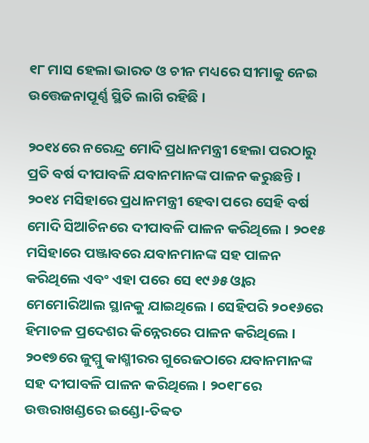୧୮ ମାସ ହେଲା ଭାରତ ଓ ଚୀନ ମଧ୍ୟରେ ସୀମାକୁ ନେଇ ଉତ୍ତେଜନାପୂର୍ଣ୍ଣ ସ୍ଥିତି ଲାଗି ରହିଛି ।

୨୦୧୪ରେ ନରେନ୍ଦ୍ର ମୋଦି ପ୍ରଧାନମନ୍ତ୍ରୀ ହେଲା ପରଠାରୁ ପ୍ରତି ବର୍ଷ ଦୀପାବଳି ଯବାନମାନଙ୍କ ପାଳନ କରୁଛନ୍ତି । ୨୦୧୪ ମସିହାରେ ପ୍ରଧାନମନ୍ତ୍ରୀ ହେବା ପରେ ସେହି ବର୍ଷ ମୋଦି ସିଆଚିନରେ ଦୀପାବଳି ପାଳନ କରିଥିଲେ । ୨୦୧୫ ମସିହାରେ ପଞ୍ଜାବରେ ଯବାନମାନଙ୍କ ସହ ପାଳନ କରିଥିଲେ ଏବଂ ଏହା ପରେ ସେ ୧୯୬୫ ଓ୍ବାର ମେମୋରିଆଲ ସ୍ଥାନକୁ ଯାଇଥିଲେ । ସେହିପରି ୨୦୧୬ରେ ହିମାଚଳ ପ୍ରଦେଶର କିନ୍ନେରରେ ପାଳନ କରିଥିଲେ । ୨୦୧୭ରେ ଜୁମ୍ମୁ କାଶ୍ମୀରର ଗୁରେଜଠାରେ ଯବାନମାନଙ୍କ ସହ ଦୀପାବଳି ପାଳନ କରିଥିଲେ । ୨୦୧୮ରେ ଉତ୍ତରାଖଣ୍ଡରେ ଇଣ୍ଡୋ-ତିବ୍ବତ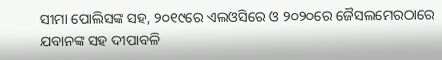ସୀମା ପୋଲିସଙ୍କ ସହ, ୨୦୧୯ରେ ଏଲଓସିରେ ଓ ୨୦୨୦ରେ ଜୈସଲମେରଠାରେ ଯବାନଙ୍କ ସହ ଦୀପାବଳି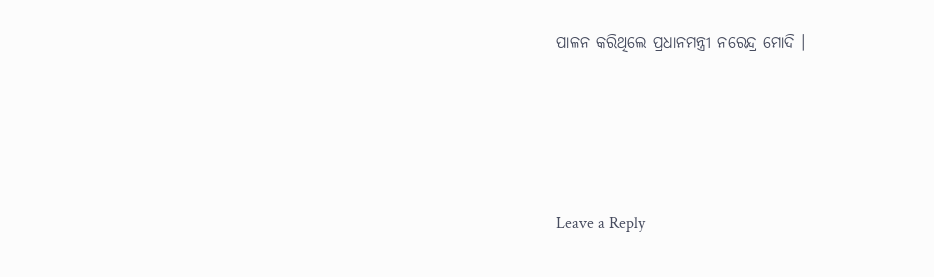ପାଳନ କରିଥିଲେ ପ୍ରଧାନମନ୍ତ୍ରୀ ନରେନ୍ଦ୍ର ମୋଦି ।







Leave a Reply